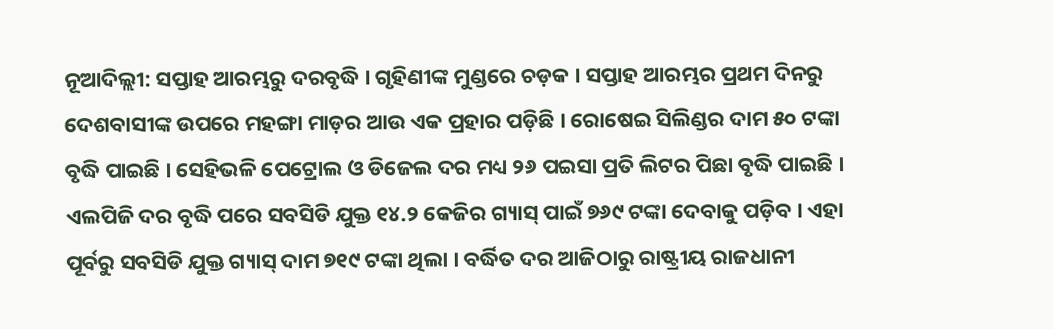ନୂଆଦିଲ୍ଲୀ: ସପ୍ତାହ ଆରମ୍ଭରୁ ଦରବୃଦ୍ଧି । ଗୃହିଣୀଙ୍କ ମୁଣ୍ଡରେ ଚଡ଼କ । ସପ୍ତାହ ଆରମ୍ଭର ପ୍ରଥମ ଦିନରୁ ଦେଶବାସୀଙ୍କ ଉପରେ ମହଙ୍ଗା ମାଡ଼ର ଆଉ ଏକ ପ୍ରହାର ପଡ଼ିଛି । ରୋଷେଇ ସିଲିଣ୍ଡର ଦାମ ୫୦ ଟଙ୍କା ବୃଦ୍ଧି ପାଇଛି । ସେହିଭଳି ପେଟ୍ରୋଲ ଓ ଡିଜେଲ ଦର ମଧ୍ୟ ୨୬ ପଇସା ପ୍ରତି ଲିଟର ପିଛା ବୃଦ୍ଧି ପାଇଛି ।
ଏଲପିଜି ଦର ବୃଦ୍ଧି ପରେ ସବସିଡି ଯୁକ୍ତ ୧୪.୨ କେଜିର ଗ୍ୟାସ୍ ପାଇଁ ୭୬୯ ଟଙ୍କା ଦେବାକୁ ପଡ଼ିବ । ଏହା ପୂର୍ବରୁ ସବସିଡି ଯୁକ୍ତ ଗ୍ୟାସ୍ ଦାମ ୭୧୯ ଟଙ୍କା ଥିଲା । ବର୍ଦ୍ଧିତ ଦର ଆଜିଠାରୁ ରାଷ୍ଟ୍ରୀୟ ରାଜଧାନୀ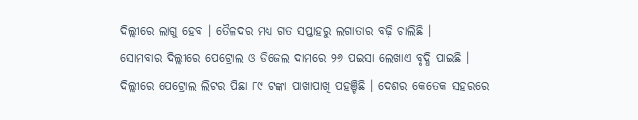ଦିଲ୍ଲୀରେ ଲାଗୁ ହେବ । ତୈଳଦର ମଧ୍ୟ ଗତ ସପ୍ତାହରୁ ଲଗାତାର ବଢ଼ି ଚାଲିଛି ।
ସୋମବାର ଦିଲ୍ଲୀରେ ପେଟ୍ରୋଲ ଓ ଡିଜେଲ ଦାମରେ ୨୬ ପଇସା ଲେଖାଏ ବୃଦ୍ଧି ପାଇଛି । ଦିଲ୍ଲୀରେ ପେଟ୍ରୋଲ ଲିଟର ପିଛା ୮୯ ଟଙ୍କା ପାଖାପାଖି ପହଞ୍ଚିଛି । ଦେଶର କେତେକ ସହରରେ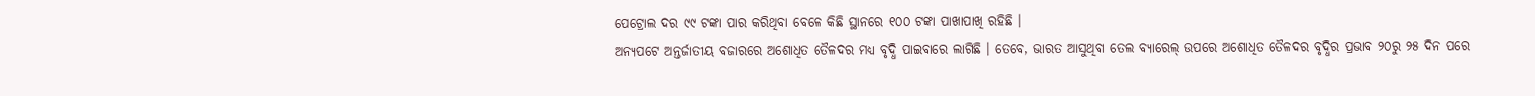ପେଟ୍ରୋଲ ଦର ୯୯ ଟଙ୍କା ପାର କରିଥିବା ବେଳେ କିଛି ସ୍ଥାନରେ ୧୦୦ ଟଙ୍କା ପାଖାପାଖି ରହିଛି ।
ଅନ୍ୟପଟେ ଅନ୍ତର୍ଜାତୀୟ ବଜାରରେ ଅଶୋଧିତ ତୈଳଦର ମଧ୍ୟ ବୃଦ୍ଧି ପାଇବାରେ ଲାଗିଛି । ତେବେ, ଭାରତ ଆସୁଥିବା ତେଲ ବ୍ୟାରେଲ୍ ଉପରେ ଅଶୋଧିତ ତୈଳଦର ବୃଦ୍ଧିର ପ୍ରଭାବ ୨୦ରୁ ୨୫ ଦିନ ପରେ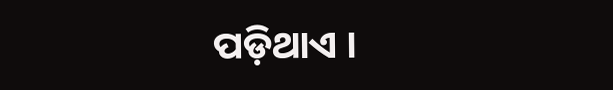ପଡ଼ିଥାଏ ।